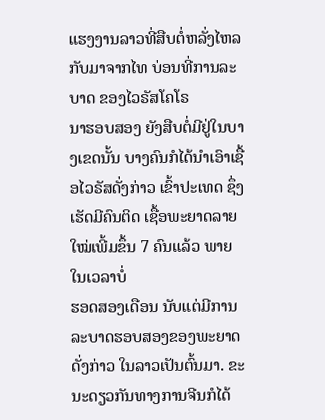ແຮງງານລາວທີ່ສືບຕໍ່ຫລັ່ງໄຫລກັບມາຈາກໄທ ບ່ອນທີ່ການລະບາດ ຂອງໄວຣັສໂຄໂຣ
ນາຮອບສອງ ຍັງສືບຕໍ່ມີຢູ່ໃນບາງເຂດນັ້ນ ບາງຄົນກໍໄດ້ນໍາເອົາເຊື້ອໄວຣັສດັ່ງກ່າວ ເຂົ້າປະເທດ ຊຶ່ງເຮັດມີຄົນຕິດ ເຊື້ອພະຍາດລາຍໃໝ່ເພີ້ມຂຶ້ນ 7 ຄົນແລ້ວ ພາຍໃນເວລາບໍ່
ຮອດສອງເດືອນ ນັບແຕ່ມີການລະບາດຮອບສອງຂອງພະຍາດດັ່ງກ່າວ ໃນລາວເປັນຕົ້ນມາ. ຂະນະດຽວກັນທາງການຈີນກໍໄດ້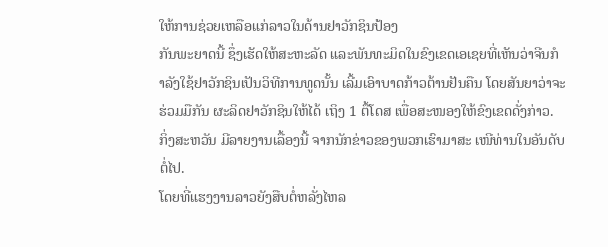ໃຫ້ການຊ່ວຍເຫລືອແກ່ລາວໃນດ້ານຢາວັກຊິນປ້ອງ
ກັນພະຍາດນີ້ ຊຶ່ງເຮັດໃຫ້ສະຫະລັດ ແລະພັນທະມິດໃນຂົງເຂດເອເຊຍທີ່ເຫັນວ່າຈີນກໍ
າລັງໃຊ້ຢາວັກຊິນເປັນວິທີການທູດນັ້ນ ເລີ້ມເອົາບາດກ້າວຕ້ານຢັນຄືນ ໂດຍສັນຍາວ່າຈະ
ຮ່ວມມືກັນ ຜະລິດຢາວັກຊິນໃຫ້ໄດ້ ເຖິງ 1 ຕື້ໂດສ ເພື່ອສະໜອງໃຫ້ຂົງເຂດດັ່ງກ່າວ.
ກິ່ງສະຫວັນ ມີລາຍງານເລື້ອງນີ້ ຈາກນັກຂ່າວຂອງພວກເຮົາມາສະ ເໜີທ່ານໃນອັນດັບ
ຕໍ່ໄປ.
ໂດຍທີ່ແຮງງານລາວຍັງສືບຕໍ່ຫລັ່ງໄຫລ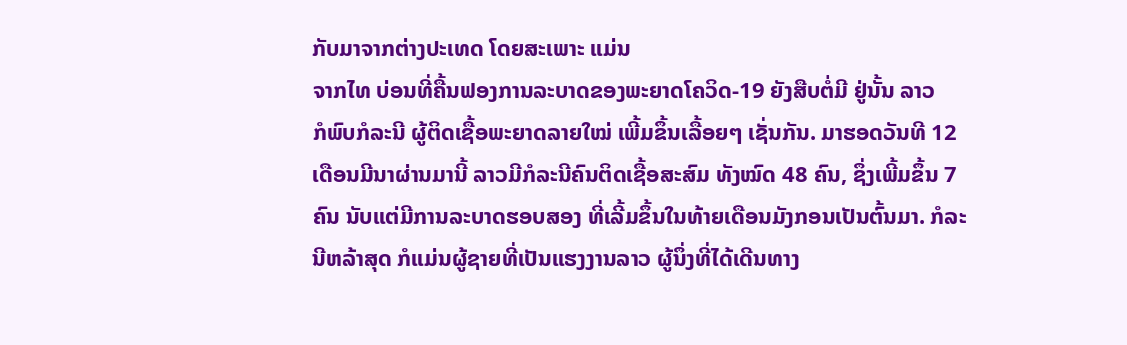ກັບມາຈາກຕ່າງປະເທດ ໂດຍສະເພາະ ແມ່ນ
ຈາກໄທ ບ່ອນທີ່ຄື້ນຟອງການລະບາດຂອງພະຍາດໂຄວິດ-19 ຍັງສືບຕໍ່ມີ ຢູ່ນັ້ນ ລາວ
ກໍພົບກໍລະນີ ຜູ້ຕິດເຊື້ອພະຍາດລາຍໃໝ່ ເພີ້ມຂຶ້ນເລື້ອຍໆ ເຊັ່ນກັນ. ມາຮອດວັນທີ 12
ເດືອນມີນາຜ່ານມານີ້ ລາວມີກໍລະນີຄົນຕິດເຊື້ອສະສົມ ທັງໝົດ 48 ຄົນ, ຊຶ່ງເພີ້ມຂຶ້ນ 7
ຄົນ ນັບແຕ່ມີການລະບາດຮອບສອງ ທີ່ເລີ້ມຂຶ້ນໃນທ້າຍເດືອນມັງກອນເປັນຕົ້ນມາ. ກໍລະ
ນີຫລ້າສຸດ ກໍແມ່ນຜູ້ຊາຍທີ່ເປັນແຮງງານລາວ ຜູ້ນຶ່ງທີ່ໄດ້ເດີນທາງ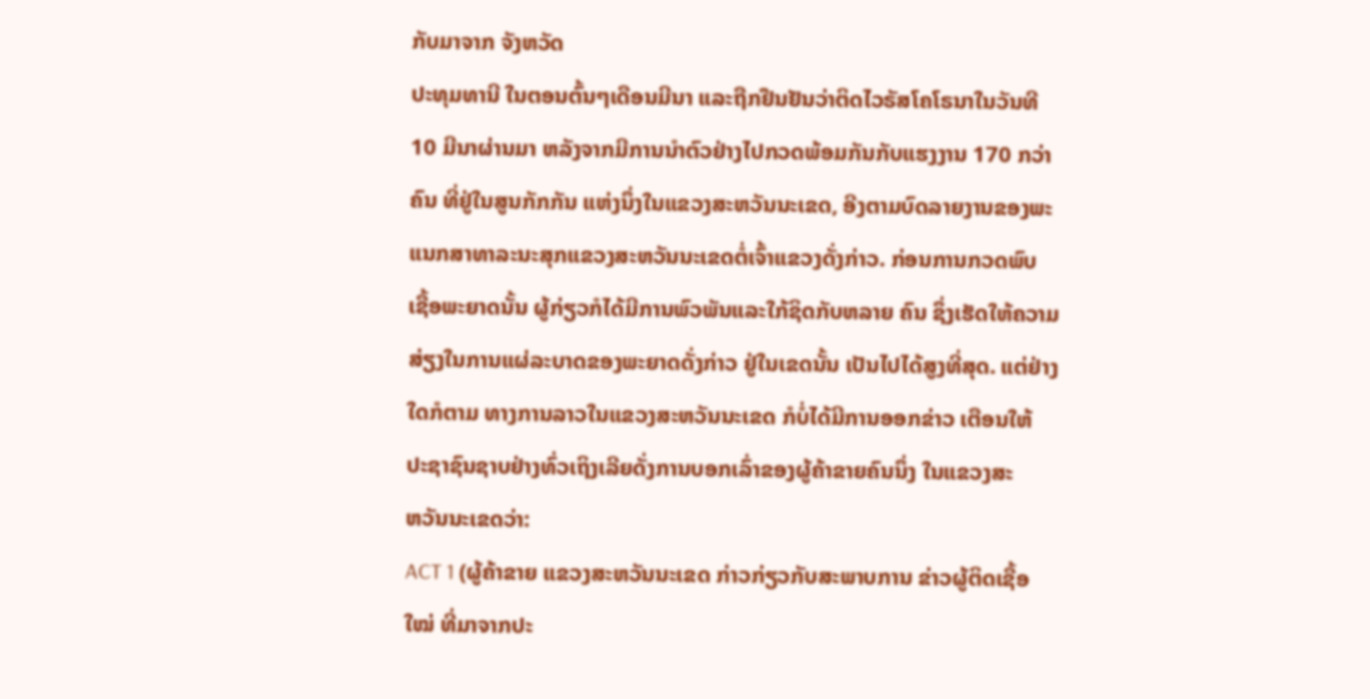ກັບມາຈາກ ຈັງຫວັດ
ປະທຸມທານີ ໃນຕອນຕົ້ນໆເດືອນມີນາ ແລະຖືກຢືນຢັນວ່າຕິດໄວຣັສໂຄໂຣນາໃນວັນທີ
10 ມີນາຜ່ານມາ ຫລັງຈາກມີການນໍາຕົວຢ່າງໄປກວດພ້ອມກັນກັບແຮງງານ 170 ກວ່າ
ຄົນ ທີ່ຢູ່ໃນສູນກັກກັນ ແຫ່ງນຶ່ງໃນແຂວງສະຫວັນນະເຂດ, ອີງຕາມບົດລາຍງານຂອງພະ
ແນກສາທາລະນະສຸກແຂວງສະຫວັນນະເຂດຕໍ່ເຈົ້າແຂວງດັ່ງກ່າວ. ກ່ອນການກວດພົບ
ເຊື້ອພະຍາດນັ້ນ ຜູ້ກ່ຽວກໍໄດ້ມີການພົວພັນແລະໃກ້ຊິດກັບຫລາຍ ຄົນ ຊຶ່ງເຮັດໃຫ້ຄວາມ
ສ່ຽງໃນການແຜ່ລະບາດຂອງພະຍາດດັ່ງກ່າວ ຢູ່ໃນເຂດນັ້ນ ເປັນໄປໄດ້ສູງທີ່ສຸດ. ແຕ່ຢ່າງ
ໃດກໍຕາມ ທາງການລາວໃນແຂວງສະຫວັນນະເຂດ ກໍບໍ່ໄດ້ມີການອອກຂ່າວ ເຕືອນໃຫ້
ປະຊາຊົນຊາບຢ່າງທົ່ວເຖິງເລີຍດັ່ງການບອກເລົ່າຂອງຜູ້ຄ້າຂາຍຄົນນຶ່ງ ໃນແຂວງສະ
ຫວັນນະເຂດວ່າ:
ACT 1 (ຜູ້ຄ້າຂາຍ ແຂວງສະຫວັນນະເຂດ ກ່າວກ່ຽວກັບສະພາບການ ຂ່າວຜູ້ຕິດເຊື້ອ
ໃໝ່ ທີ່ມາຈາກປະ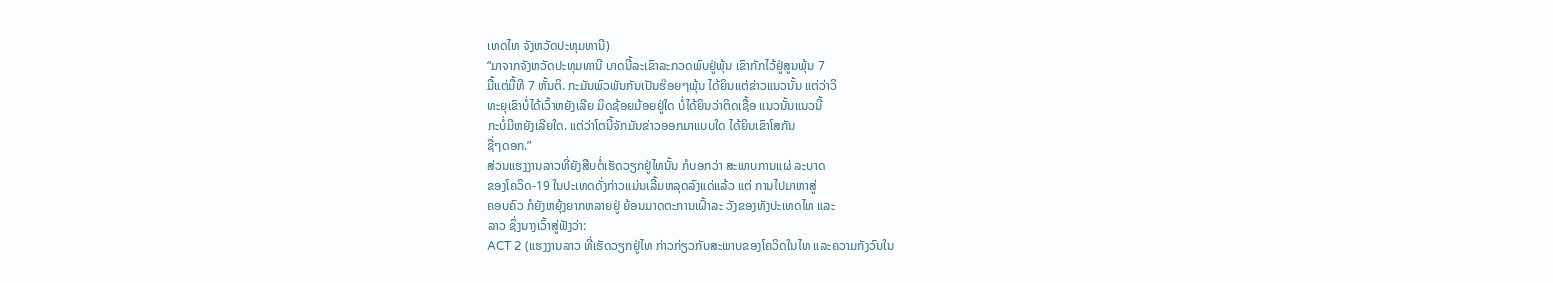ເທດໄທ ຈັງຫວັດປະທຸມທານີ)
“ມາຈາກຈັງຫວັດປະທຸມທານີ ບາດນີ້ລະເຂົາລະກວດພົບຢູ່ພຸ້ນ ເຂົາກັກໄວ້ຢູ່ສູນພຸ້ນ 7
ມື້ແຕ່ມື້ທີ 7 ຫັ້ນຕິ. ກະມັນພົວພັນກັນເປັນຮ໊ອຍໆພຸ້ນ ໄດ້ຍິນແຕ່ຂ່າວແນວນັ້ນ ແຕ່ວ່າວິ
ທະຍຸເຂົາບໍ່ໄດ້ເວົ້າຫຍັງເລີຍ ມິດຊ້ອຍມ້ອຍຢູ່ໃດ ບໍ່ໄດ້ຍິນວ່າຕິດເຊື້ອ ແນວນັ້ນແນວນີ້
ກະບໍ່ມີຫຍັງເລີຍໃດ. ແຕ່ວ່າໂຕນີ້ຈັກມັນຂ່າວອອກມາແບບໃດ ໄດ້ຍິນເຂົາໂສກັນ
ຊື່ໆດອກ.”
ສ່ວນແຮງງານລາວທີ່ຍັງສືບຕໍ່ເຮັດວຽກຢູ່ໄທນັ້ນ ກໍບອກວ່າ ສະພາບການແຜ່ ລະບາດ
ຂອງໂຄວິດ-19 ໃນປະເທດດັ່ງກ່າວແມ່ນເລີ້ມຫລຸດລົງແດ່ແລ້ວ ແຕ່ ການໄປມາຫາສູ່
ຄອບຄົວ ກໍຍັງຫຍຸ້ງຍາກຫລາຍຢູ່ ຍ້ອນມາດຕະການເຝົ້າລະ ວັງຂອງທັງປະເທດໄທ ແລະ
ລາວ ຊຶ່ງນາງເວົ້າສູ່ຟັງວ່າ:
ACT 2 (ແຮງງານລາວ ທີ່ເຮັດວຽກຢູ່ໄທ ກ່າວກ່ຽວກັບສະພາບຂອງໂຄວິດໃນໄທ ແລະຄວາມກັງວົນໃນ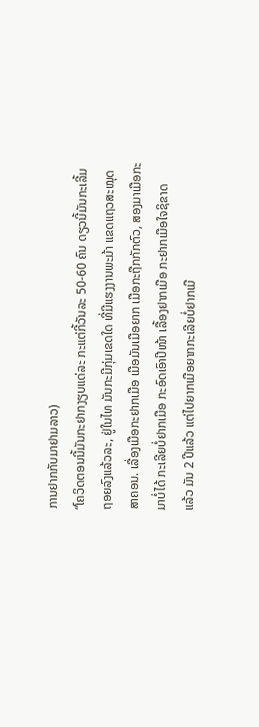ການຢາກກັບມາຢາມລາວ)
“ໂຄວິດຕອນນີ້ມັນກະຢາກງຽບແດ່ລະ ກະແຕ່ກີ້ວັນລະ 50-60 ຄົນ ດຽວນີ້ມັນກະເລີ້ມ
ຖອຍລົງແລ້ວລະ, ຢູ່ໃນໄທ ມັນກະມີກຸ່ມເຂດໃດ ທີ່ມີແຮງງານພະມ້າ ແຂດແຖວສະໝຸດ
ສາຄອນ. ເລື່ອງເມືອກະຢາກເມືອ ເມືອມັນເມືອຍາກ ເມືອກະຖືກກັກຕົວ, ສອງມາເມືອກະ
ມາບໍ່ໄດ້ ກະເລີຍບໍ່ຢາກເມືອ ກະອົດເອົາປີໜ້າ ເລື້ອງຢາກເມືອ ກະຢາກເມືອໃຈຊິຂາດ
ແລ້ວ ມັນ 2 ປີແລ້ວ ແຕ່ໄປຍາກເມືອຍາກກະເລີຍບໍ່ຢາກເມື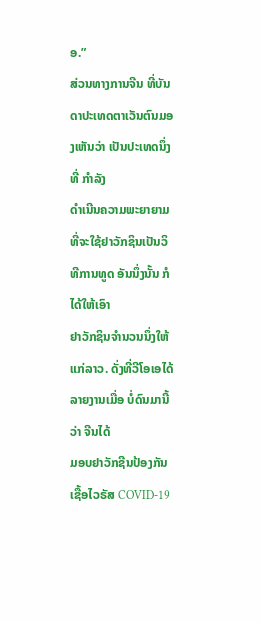ອ.”
ສ່ວນທາງການຈີນ ທີ່ບັນດາປະເທດຕາເວັນຕົນມອງເຫັນວ່າ ເປັນປະເທດນຶ່ງທີ່ ກໍາລັງ
ດໍາເນີນຄວາມພະຍາຍາມທີ່ຈະໃຊ້ຢາວັກຊິນເປັນວິທີການທູດ ອັນນຶ່ງນັ້ນ ກໍໄດ້ໃຫ້ເອົາ
ຢາວັກຊິນຈໍານວນນຶ່ງໃຫ້ແກ່ລາວ. ດັ່ງທີ່ວີໂອເອໄດ້ລາຍງານເມື່ອ ບໍ່ດົນມານີ້ວ່າ ຈີນໄດ້
ມອບຢາວັກຊີນປ້ອງກັນເຊື້ອໄວຣັສ COVID-19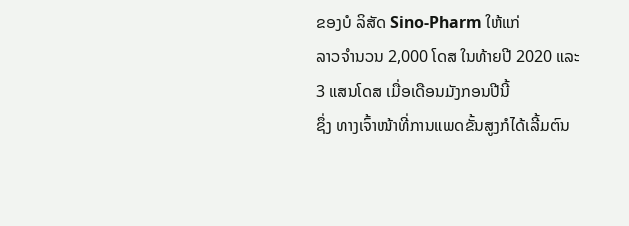ຂອງບໍ ລິສັດ Sino-Pharm ໃຫ້ແກ່
ລາວຈຳນວນ 2,000 ໂດສ ໃນທ້າຍປີ 2020 ແລະ 3 ແສນໂດສ ເມື່ອເດືອນມັງກອນປີນີ້
ຊຶ່ງ ທາງເຈົ້າໜ້າທີ່ການແພດຂັ້ນສູງກໍໄດ້ເລີ້ມຕົນ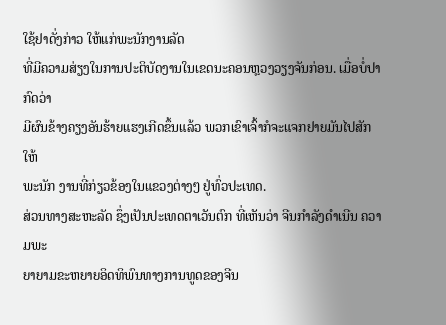ໃຊ້ຢາດັ່ງກ່າວ ໃຫ້ແກ່ພະນັກງານລັດ
ທີ່ມີຄວາມສ່ຽງໃນການປະຕິບັດງານໃນເຂດນະຄອນຫຼວງວຽງຈັນກ່ອນ. ເມື່ອບໍ່ປາກົດວ່າ
ມີຜົນຂ້າງຄຽງອັນຮ້າຍແຮງເກີດຂຶ້ນແລ້ວ ພວກເຂົາເຈົ້າກໍຈະແຈກຢາຍມັນໄປສັກ ໃຫ້
ພະນັກ ງານທີ່ກ່ຽວຂ້ອງໃນແຂວງຕ່າງໆ ຢູ່ທົ່ວປະເທດ.
ສ່ວນທາງສະຫະລັດ ຊຶ່ງເປັນປະເທດຕາເວັນຕົກ ທີ່ເຫັນວ່າ ຈີນກໍາລັງດໍາເນີນ ຄວາມພະ
ຍາຍາມຂະຫຍາຍອິດທິພົນທາງການທູດຂອງຈີນ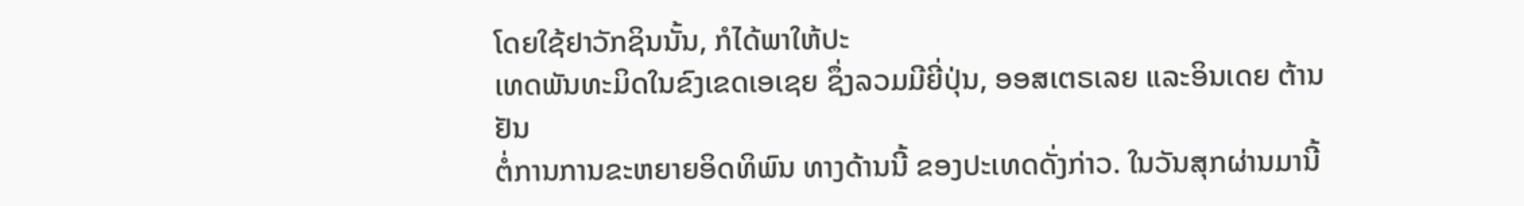ໂດຍໃຊ້ຢາວັກຊິນນັ້ນ, ກໍໄດ້ພາໃຫ້ປະ
ເທດພັນທະມິດໃນຂົງເຂດເອເຊຍ ຊຶ່ງລວມມີຍີ່ປຸ່ນ, ອອສເຕຣເລຍ ແລະອິນເດຍ ຕ້ານຢັນ
ຕໍ່ການການຂະຫຍາຍອິດທິພົນ ທາງດ້ານນີ້ ຂອງປະເທດດັ່ງກ່າວ. ໃນວັນສຸກຜ່ານມານີ້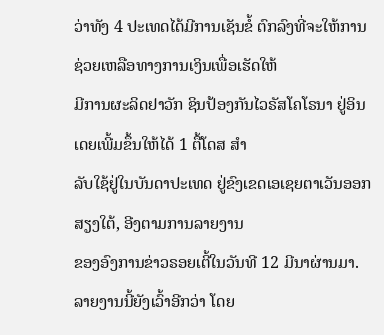ວ່າທັງ 4 ປະເທດໄດ້ມີການເຊັນຂໍ້ ຕົກລົງທີ່ຈະໃຫ້ການຊ່ວຍເຫລືອທາງການເງິນເພື່ອເຮັດໃຫ້
ມີການຜະລິດຢາວັກ ຊິນປ້ອງກັນໄວຣັສໂຄໂຣນາ ຢູ່ອິນເດຍເພີ້ມຂຶ້ນໃຫ້ໄດ້ 1 ຕື້ໂດສ ສໍາ
ລັບໃຊ້ຢູ່ໃນບັນດາປະເທດ ຢູ່ຂົງເຂດເອເຊຍຕາເວັນອອກສຽງໃຕ້, ອີງຕາມການລາຍງານ
ຂອງອົງການຂ່າວຣອຍເຕີ້ໃນວັນທີ 12 ມີນາຜ່ານມາ. ລາຍງານນີ້ຍັງເວົ້າອີກວ່າ ໂດຍ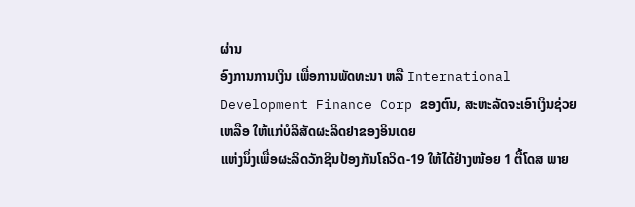ຜ່ານ
ອົງການການເງິນ ເພື່ອການພັດທະນາ ຫລື International Development Finance Corp ຂອງຕົນ, ສະຫະລັດຈະເອົາເງິນຊ່ວຍເຫລືອ ໃຫ້ແກ່ບໍລິສັດຜະລິດຢາຂອງອິນເດຍ
ແຫ່ງນຶ່ງເພື່ອຜະລິດວັກຊິນປ້ອງກັນໂຄວິດ-19 ໃຫ້ໄດ້ຢ່າງໜ້ອຍ 1 ຕື້ໂດສ ພາຍ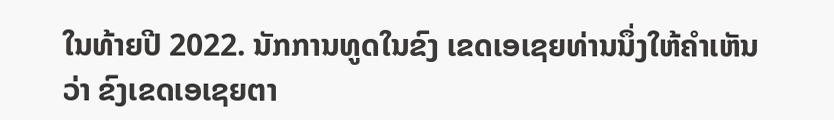ໃນທ້າຍປີ 2022. ນັກການທູດໃນຂົງ ເຂດເອເຊຍທ່ານນຶ່ງໃຫ້ຄໍາເຫັນວ່າ ຂົງເຂດເອເຊຍຕາ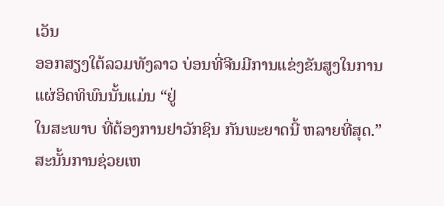ເວັນ
ອອກສຽງໃຕ້ລວມທັງລາວ ບ່ອນທີ່ຈີນມີການແຂ່ງຂັນສູງໃນການແຜ່ອິດທິພົນນັ້ນແມ່ນ “ຢູ່
ໃນສະພາບ ທີ່ຕ້ອງການຢາວັກຊິນ ກັນພະຍາດນີ້ ຫລາຍທີ່ສຸດ.” ສະນັ້ນການຊ່ວຍເຫ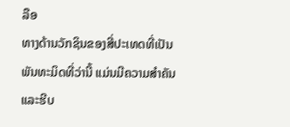ລືອ
ທາງດ້ານວັກຊິນຂອງສີ່ປະເທດທີ່ເປັນພັນທະມິດທີ່ວ່ານີ້ ແມ່ນມີຄວາມສໍາຄັນ ແລະຮີບ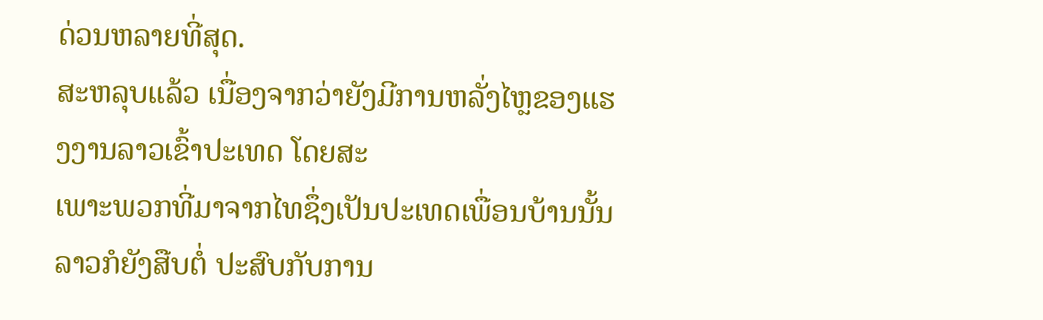ດ່ວນຫລາຍທີ່ສຸດ.
ສະຫລຸບແລ້ວ ເນື່ອງຈາກວ່າຍັງມີການຫລັ່ງໄຫຼຂອງແຮງງານລາວເຂົ້າປະເທດ ໂດຍສະ
ເພາະພວກທີ່ມາຈາກໄທຊຶ່ງເປັນປະເທດເພື່ອນບ້ານນັ້ນ ລາວກໍຍັງສືບຕໍ່ ປະສົບກັບການ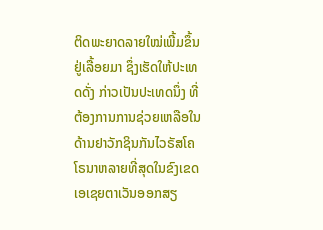ຕິດພະຍາດລາຍໃໝ່ເພີ້ມຂຶ້ນຢູ່ເລື້ອຍມາ ຊຶ່ງເຮັດໃຫ້ປະເທດດັ່ງ ກ່າວເປັນປະເທດນຶ່ງ ທີ່
ຕ້ອງການການຊ່ວຍເຫລືອໃນດ້ານຢາວັກຊິນກັນໄວຣັສໂຄໂຣນາຫລາຍທີ່ສຸດໃນຂົງເຂດ
ເອເຊຍຕາເວັນອອກສຽ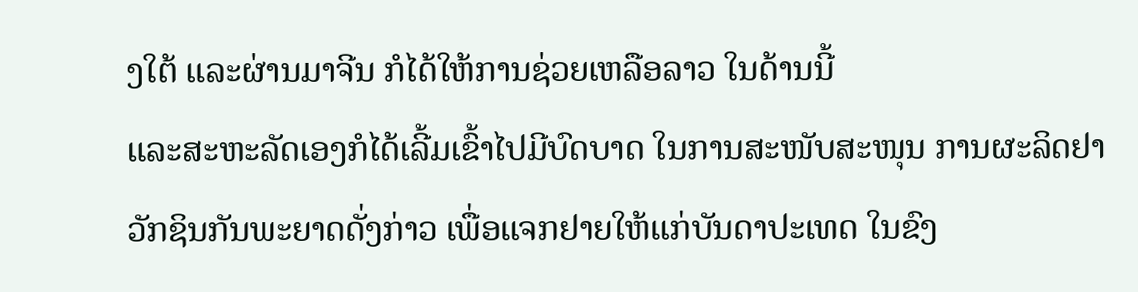ງໃຕ້ ແລະຜ່ານມາຈີນ ກໍໄດ້ໃຫ້ການຊ່ວຍເຫລືອລາວ ໃນດ້ານນີ້
ແລະສະຫະລັດເອງກໍໄດ້ເລີ້ມເຂົ້າໄປມີບົດບາດ ໃນການສະໜັບສະໜຸນ ການຜະລິດຢາ
ວັກຊິນກັນພະຍາດດັ່ງກ່າວ ເພື່ອແຈກຢາຍໃຫ້ແກ່ບັນດາປະເທດ ໃນຂົງ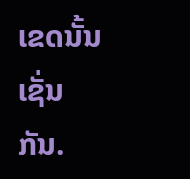ເຂດນັ້ນເຊັ່ນກັນ.